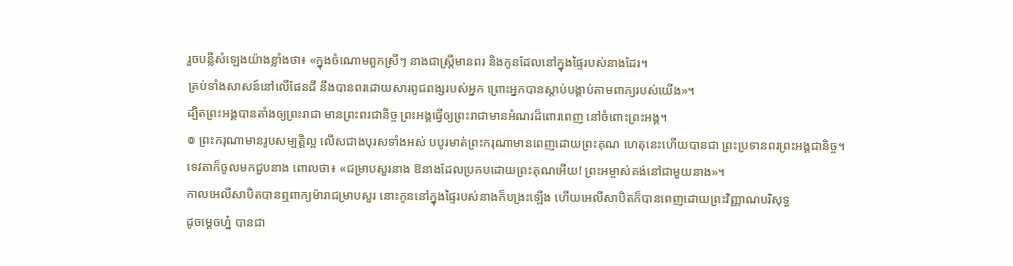រួចបន្លឺសំឡេងយ៉ាងខ្លាំងថា៖ «ក្នុងចំណោមពួកស្រីៗ នាងជាស្ត្រីមានពរ និងកូនដែលនៅក្នុងផ្ទៃរបស់នាងដែរ។
គ្រប់ទាំងសាសន៍នៅលើផែនដី នឹងបានពរដោយសារពូជពង្សរបស់អ្នក ព្រោះអ្នកបានស្តាប់បង្គាប់តាមពាក្យរបស់យើង»។
ដ្បិតព្រះអង្គបានតាំងឲ្យព្រះរាជា មានព្រះពរជានិច្ច ព្រះអង្គធ្វើឲ្យព្រះរាជាមានអំណរដ៏ពោរពេញ នៅចំពោះព្រះអង្គ។
៙ ព្រះករុណាមានរូបសម្បត្តិល្អ លើសជាងបុរសទាំងអស់ បបូរមាត់ព្រះករុណាមានពេញដោយព្រះគុណ ហេតុនេះហើយបានជា ព្រះប្រទានពរព្រះអង្គជានិច្ច។
ទេវតាក៏ចូលមកជួបនាង ពោលថា៖ «ជម្រាបសួរនាង ឱនាងដែលប្រកបដោយព្រះគុណអើយ! ព្រះអម្ចាស់គង់នៅជាមួយនាង»។
កាលអេលីសាបិតបានឮពាក្យម៉ារាជម្រាបសួរ នោះកូននៅក្នុងផ្ទៃរបស់នាងក៏បង្រះឡើង ហើយអេលីសាបិតក៏បានពេញដោយព្រះវិញ្ញាណបរិសុទ្ធ
ដូចម្តេចហ្ន៎ បានជា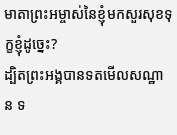មាតាព្រះអម្ចាស់នៃខ្ញុំមកសួរសុខទុក្ខខ្ញុំដូច្នេះ?
ដ្បិតព្រះអង្គបានទតមើលសណ្ឋាន ទ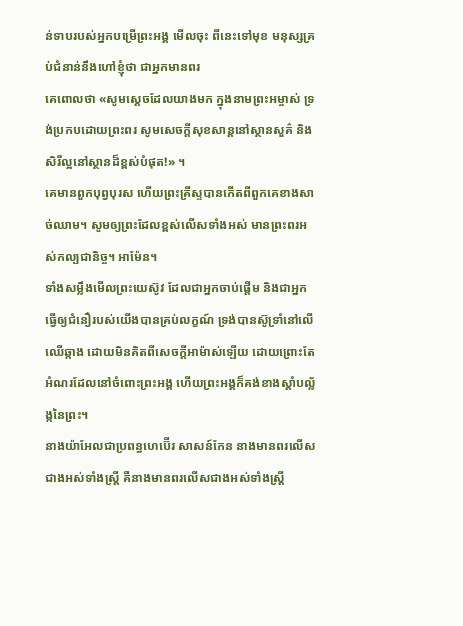ន់ទាបរបស់អ្នកបម្រើព្រះអង្គ មើលចុះ ពីនេះទៅមុខ មនុស្សគ្រប់ជំនាន់នឹងហៅខ្ញុំថា ជាអ្នកមានពរ
គេពោលថា «សូមស្តេចដែលយាងមក ក្នុងនាមព្រះអម្ចាស់ ទ្រង់ប្រកបដោយព្រះពរ សូមសេចក្ដីសុខសាន្តនៅស្ថានសួគ៌ និងសិរីល្អនៅស្ថានដ៏ខ្ពស់បំផុត!» ។
គេមានពួកបុព្វបុរស ហើយព្រះគ្រីស្ទបានកើតពីពួកគេខាងសាច់ឈាម។ សូមឲ្យព្រះដែលខ្ពស់លើសទាំងអស់ មានព្រះពរអស់កល្បជានិច្ច។ អាម៉ែន។
ទាំងសម្លឹងមើលព្រះយេស៊ូវ ដែលជាអ្នកចាប់ផ្តើម និងជាអ្នកធ្វើឲ្យជំនឿរបស់យើងបានគ្រប់លក្ខណ៍ ទ្រង់បានស៊ូទ្រាំនៅលើឈើឆ្កាង ដោយមិនគិតពីសេចក្ដីអាម៉ាស់ឡើយ ដោយព្រោះតែអំណរដែលនៅចំពោះព្រះអង្គ ហើយព្រះអង្គក៏គង់ខាងស្តាំបល្ល័ង្កនៃព្រះ។
នាងយ៉ាអែលជាប្រពន្ធហេប៊ើរ សាសន៍កែន នាងមានពរលើសជាងអស់ទាំងស្ត្រី គឺនាងមានពរលើសជាងអស់ទាំងស្ត្រី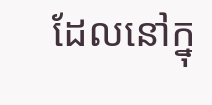ដែលនៅក្នុ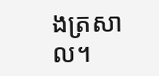ងត្រសាល។